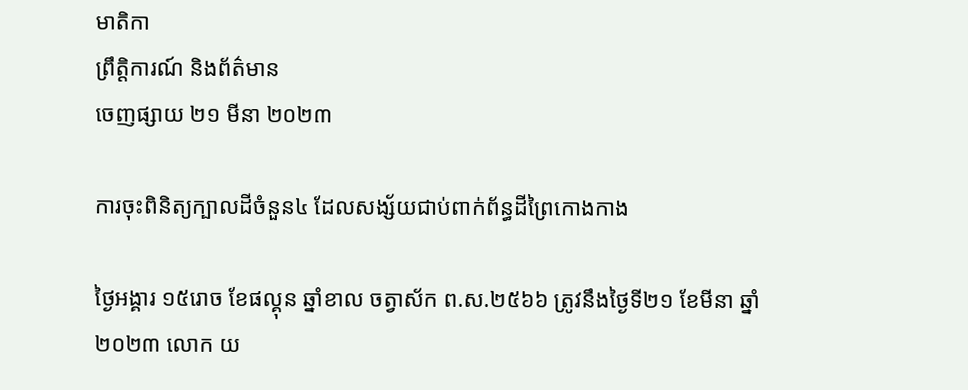មាតិកា
ព្រឹត្តិការណ៍ និងព័ត៌មាន
ចេញផ្សាយ ២១ មីនា ២០២៣

ការចុះពិនិត្យក្បាលដីចំនួន៤ ដែលសង្ស័យជាប់ពាក់ព័ន្ធដីព្រៃកោងកាង

ថ្ងៃអង្គារ ១៥រោច ខែផល្គុន ឆ្នាំខាល ចត្វាស័ក ព.ស.២៥៦៦ ត្រូវនឹងថ្ងៃទី២១ ខែមីនា ឆ្នាំ២០២៣ លោក យ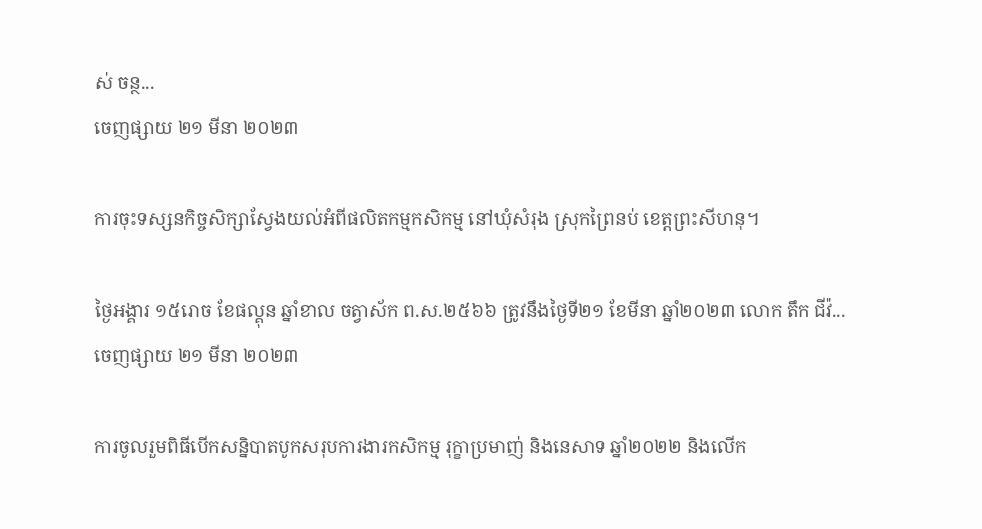ស់ ចន្ថ...
ចេញផ្សាយ ២១ មីនា ២០២៣

ការចុះទស្សនកិច្ចសិក្សាស្វែងយល់អំពីផលិតកម្មកសិកម្ម នៅឃុំសំរុង ស្រុកព្រៃនប់ ខេត្តព្រះសីហនុ។

ថ្ងៃអង្គារ ១៥រោច ខែផល្គុន ឆ្នាំខាល ចត្វាស័ក ព.ស.២៥៦៦ ត្រូវនឹងថ្ងៃទី២១ ខែមីនា ឆ្នាំ២០២៣ លោក តឹក ជីវ៉...
ចេញផ្សាយ ២១ មីនា ២០២៣

ការចូលរួមពិធីបើកសន្និបាតបូកសរុបការងារកសិកម្ម រុក្ខាប្រមាញ់ និងនេសាទ ឆ្នាំ២០២២ និងលើក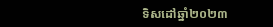ទិសដៅឆ្នាំ២០២៣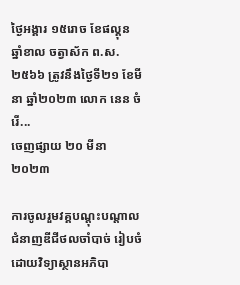ថ្ងៃអង្គារ ១៥រោច ខែផល្គុន ឆ្នាំខាល ចត្វាស័ក ព.ស.២៥៦៦ ត្រូវនឹងថ្ងៃទី២១ ខែមីនា ឆ្នាំ២០២៣ លោក នេន ចំរើ...
ចេញផ្សាយ ២០ មីនា ២០២៣

ការចូលរួមវគ្គបណ្ដុះបណ្ដាលជំនាញឌីជីថលចាំបាច់ រៀបចំដោយវិទ្យាស្ថានអភិបា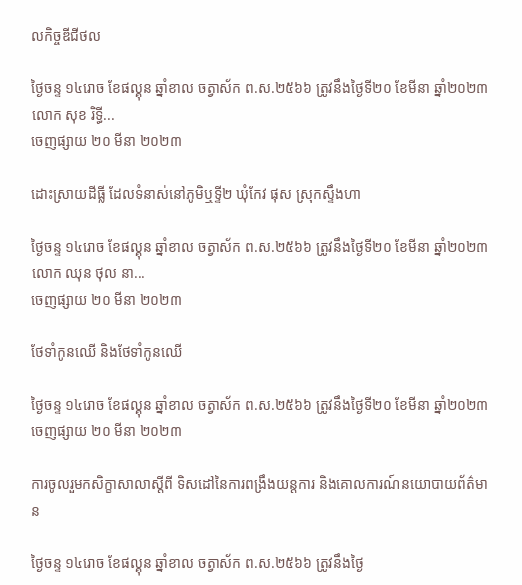លកិច្ចឌីជីថល

ថ្ងៃចន្ទ ១៤រោច ខែផល្គុន ឆ្នាំខាល ចត្វាស័ក ព.ស.២៥៦៦ ត្រូវនឹងថ្ងៃទី២០ ខែមីនា ឆ្នាំ២០២៣ លោក សុខ រិទ្ធី...
ចេញផ្សាយ ២០ មីនា ២០២៣

ដោះស្រាយដីធ្លី ដែលទំនាស់នៅភូមិឬទ្ទី២ ឃុំកែវ ផុស ស្រុកស្ទឹងហា

ថ្ងៃចន្ទ ១៤រោច ខែផល្គុន ឆ្នាំខាល ចត្វាស័ក ព.ស.២៥៦៦ ត្រូវនឹងថ្ងៃទី២០ ខែមីនា ឆ្នាំ២០២៣ លោក ឈុន ថុល នា...
ចេញផ្សាយ ២០ មីនា ២០២៣

ថែទាំកូនឈើ និងថែទាំកូនឈើ

ថ្ងៃចន្ទ ១៤រោច ខែផល្គុន ឆ្នាំខាល ចត្វាស័ក ព.ស.២៥៦៦ ត្រូវនឹងថ្ងៃទី២០ ខែមីនា ឆ្នាំ២០២៣
ចេញផ្សាយ ២០ មីនា ២០២៣

ការចូលរួមកសិក្ខាសាលាស្តីពី ទិសដៅនៃការពង្រឹងយន្តការ និងគោលការណ៍នយោបាយព័ត៌មាន

ថ្ងៃចន្ទ ១៤រោច ខែផល្គុន ឆ្នាំខាល ចត្វាស័ក ព.ស.២៥៦៦ ត្រូវនឹងថ្ងៃ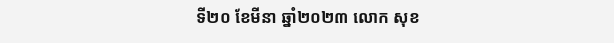ទី២០ ខែមីនា ឆ្នាំ២០២៣ លោក សុខ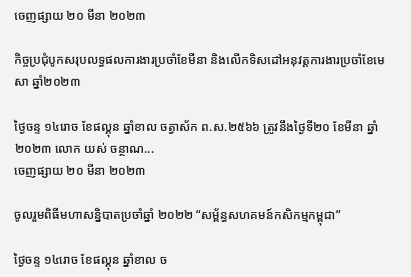ចេញផ្សាយ ២០ មីនា ២០២៣

កិច្ចប្រជុំបូកសរុបលទ្ធផលការងារប្រចាំខែមីនា និងលើកទិសដៅអនុវត្តការងារប្រចាំខែមេសា ឆ្នាំ២០២៣

ថ្ងៃចន្ទ ១៤រោច ខែផល្គុន ឆ្នាំខាល ចត្វាស័ក ព.ស.២៥៦៦ ត្រូវនឹងថ្ងៃទី២០ ខែមីនា ឆ្នាំ២០២៣ លោក យស់ ចន្ថាណ...
ចេញផ្សាយ ២០ មីនា ២០២៣

ចូលរួមពិធីមហាសន្និបាតប្រចាំឆ្នាំ ២០២២ “សម្ព័ន្ធសហគមន៍កសិកម្មកម្ពុជា”

ថ្ងៃចន្ទ ១៤រោច ខែផល្គុន ឆ្នាំខាល ច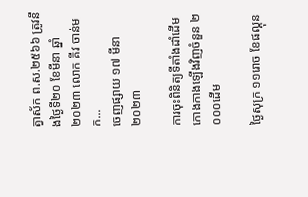ត្វាស័ក ព.ស.២៥៦៦ ត្រូវនឹងថ្ងៃទី២០ ខែមីនា ឆ្នាំ២០២៣ លោក គីវ ចាន់មក...
ចេញផ្សាយ ១៧ មីនា ២០២៣

ការចុះពិនិត្យទីតាំងដាំដើមកោងកាងឡើងវិញចំនួន ២ ០០០ដើម

ថ្ងៃសុក្រ ១១រោច ខែផល្គុន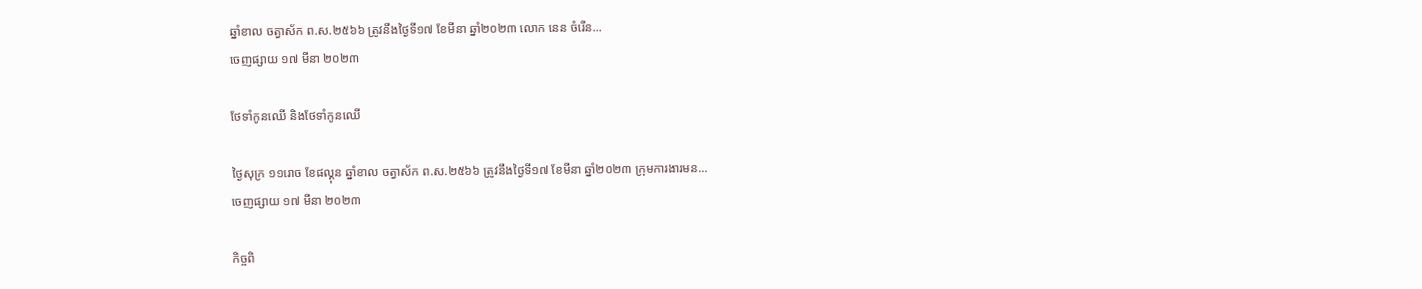ឆ្នាំខាល ចត្វាស័ក ព.ស.២៥៦៦ ត្រូវនឹងថ្ងៃទី១៧ ខែមីនា ឆ្នាំ២០២៣ លោក នេន ចំរើន...
ចេញផ្សាយ ១៧ មីនា ២០២៣

ថែទាំកូនឈើ និងថែទាំកូនឈើ

ថ្ងៃសុក្រ ១១រោច ខែផល្គុន ឆ្នាំខាល ចត្វាស័ក ព.ស.២៥៦៦ ត្រូវនឹងថ្ងៃទី១៧ ខែមីនា ឆ្នាំ២០២៣ ក្រុមការងារមន...
ចេញផ្សាយ ១៧ មីនា ២០២៣

កិច្ចពិ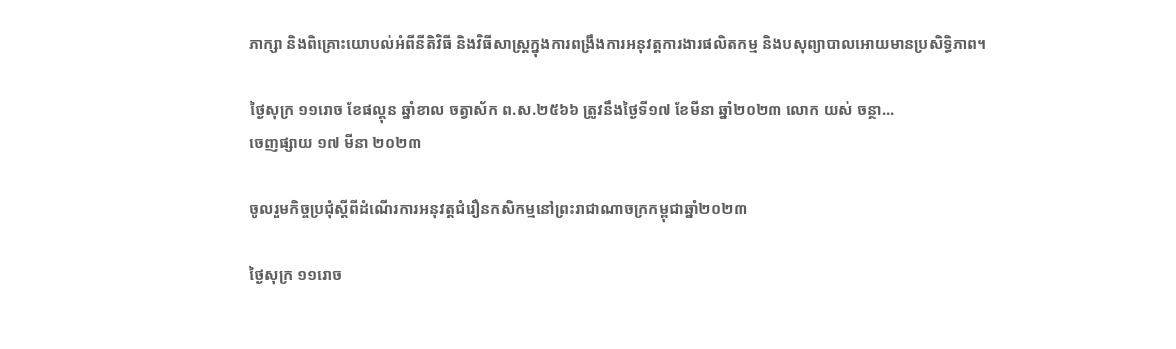ភាក្សា និងពិគ្រោះយោបល់អំពីនីតិវិធី និងវិធីសាស្ត្រក្នុងការពង្រឹងការអនុវត្តការងារផលិតកម្ម និងបសុព្យាបាលអោយមានប្រសិទ្ធិភាព។

ថ្ងៃសុក្រ ១១រោច ខែផល្គុន ឆ្នាំខាល ចត្វាស័ក ព.ស.២៥៦៦ ត្រូវនឹងថ្ងៃទី១៧ ខែមីនា ឆ្នាំ២០២៣ លោក យស់ ចន្ថា...
ចេញផ្សាយ ១៧ មីនា ២០២៣

ចូលរួមកិច្ចប្រជុំស្តីពីដំណើរការអនុវត្តជំរឿនកសិកម្មនៅព្រះរាជាណាចក្រកម្ពុជាឆ្នាំ២០២៣

ថ្ងៃសុក្រ ១១រោច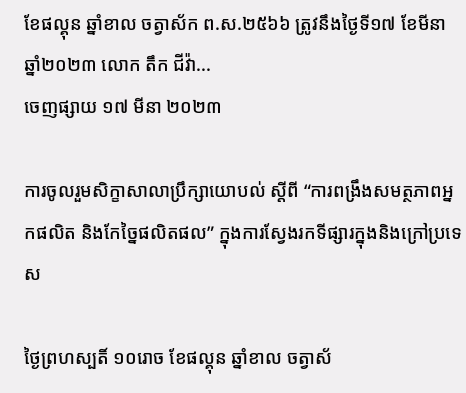ខែផល្គុន ឆ្នាំខាល ចត្វាស័ក ព.ស.២៥៦៦ ត្រូវនឹងថ្ងៃទី១៧ ខែមីនា ឆ្នាំ២០២៣ លោក តឹក ជីវ៉ា...
ចេញផ្សាយ ១៧ មីនា ២០២៣

ការចូលរួមសិក្ខាសាលាប្រឹក្សាយោបល់ ស្តីពី “ការពង្រឹងសមត្ថភាពអ្នកផលិត និងកែច្នៃផលិតផល” ក្នុងការស្វែងរកទីផ្សារក្នុងនិងក្រៅប្រទេស

ថ្ងៃព្រហស្បតិ៍ ១០រោច ខែផល្គុន ឆ្នាំខាល ចត្វាស័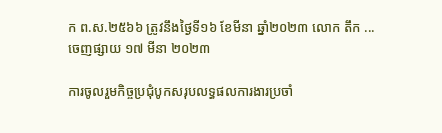ក ព.ស.២៥៦៦ ត្រូវនឹងថ្ងៃទី១៦ ខែមីនា ឆ្នាំ២០២៣ លោក តឹក ...
ចេញផ្សាយ ១៧ មីនា ២០២៣

ការចូលរួមកិច្ចប្រជុំបូកសរុបលទ្ធផលការងារប្រចាំ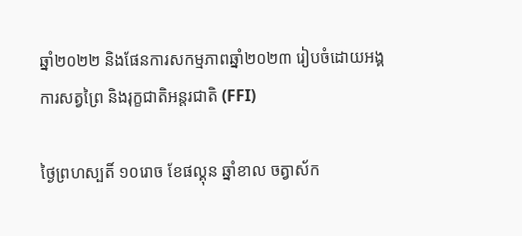ឆ្នាំ២០២២ និងផែនការសកម្មភាពឆ្នាំ២០២៣ រៀបចំដោយអង្គការសត្វព្រៃ និងរុក្ខជាតិអន្តរជាតិ (FFI)

ថ្ងៃព្រហស្បតិ៍ ១០រោច ខែផល្គុន ឆ្នាំខាល ចត្វាស័ក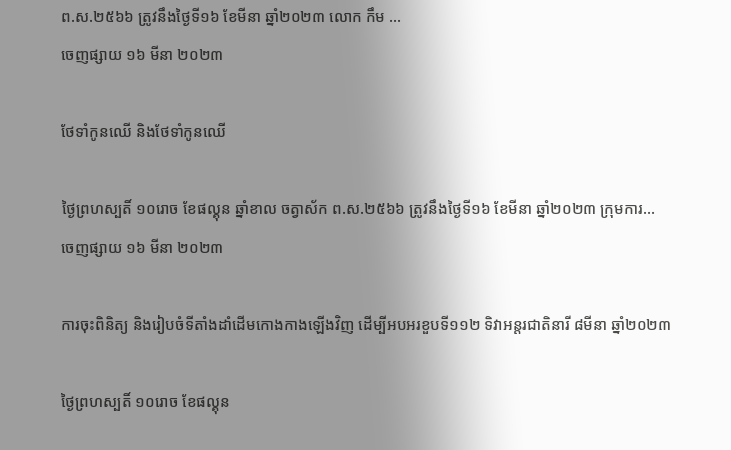ព.ស.២៥៦៦ ត្រូវនឹងថ្ងៃទី១៦ ខែមីនា ឆ្នាំ២០២៣ លោក កឹម ...
ចេញផ្សាយ ១៦ មីនា ២០២៣

ថែទាំកូនឈើ និងថែទាំកូនឈើ

ថ្ងៃព្រហស្បតិ៍ ១០រោច ខែផល្គុន ឆ្នាំខាល ចត្វាស័ក ព.ស.២៥៦៦ ត្រូវនឹងថ្ងៃទី១៦ ខែមីនា ឆ្នាំ២០២៣ ក្រុមការ...
ចេញផ្សាយ ១៦ មីនា ២០២៣

ការចុះពិនិត្យ និងរៀបចំទីតាំងដាំដើមកោងកាងឡើងវិញ ដើម្បីអបអរខួបទី១១២ ទិវាអន្តរជាតិនារី ៨មីនា ឆ្នាំ២០២៣

ថ្ងៃព្រហស្បតិ៍ ១០រោច ខែផល្គុន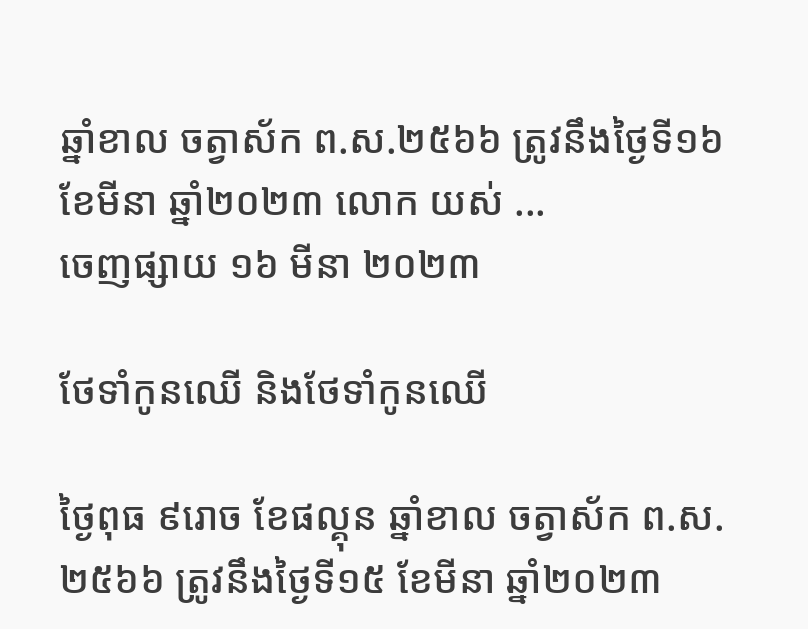ឆ្នាំខាល ចត្វាស័ក ព.ស.២៥៦៦ ត្រូវនឹងថ្ងៃទី១៦ ខែមីនា ឆ្នាំ២០២៣ លោក យស់ ...
ចេញផ្សាយ ១៦ មីនា ២០២៣

ថែទាំកូនឈើ និងថែទាំកូនឈើ

ថ្ងៃពុធ ៩រោច ខែផល្គុន ឆ្នាំខាល ចត្វាស័ក ព.ស.២៥៦៦ ត្រូវនឹងថ្ងៃទី១៥ ខែមីនា ឆ្នាំ២០២៣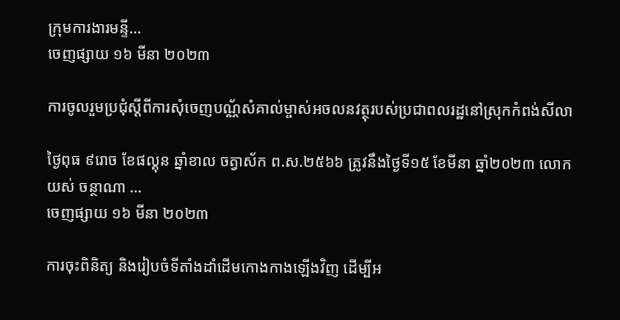ក្រុមការងារមន្ទី...
ចេញផ្សាយ ១៦ មីនា ២០២៣

ការចូលរួមប្រជុំស្តីពីការសុំចេញបណ្ណ័សំគាល់ម្ចាស់អចលនវត្ថុរបស់ប្រជាពលរដ្ឋនៅស្រុកកំពង់សីលា

ថ្ងៃពុធ ៩រោច ខែផល្គុន ឆ្នាំខាល ចត្វាស័ក ព.ស.២៥៦៦ ត្រូវនឹងថ្ងៃទី១៥ ខែមីនា ឆ្នាំ២០២៣ លោក យស់ ចន្ថាណា ...
ចេញផ្សាយ ១៦ មីនា ២០២៣

ការចុះពិនិត្យ និងរៀបចំទីតាំងដាំដើមកោងកាងឡើងវិញ ដើម្បីអ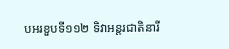បអរខួបទី១១២ ទិវាអន្តរជាតិនារី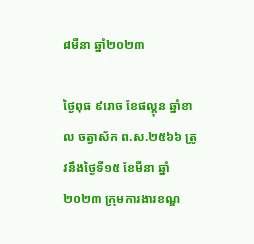៨មីនា ឆ្នាំ២០២៣

ថ្ងៃពុធ ៩រោច ខែផល្គុន ឆ្នាំខាល ចត្វាស័ក ព.ស.២៥៦៦ ត្រូវនឹងថ្ងៃទី១៥ ខែមីនា ឆ្នាំ២០២៣ ក្រុមការងារខណ្ឌ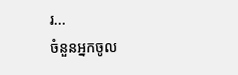រ...
ចំនួនអ្នកចូល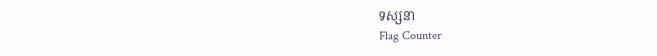ទស្សនា
Flag Counter